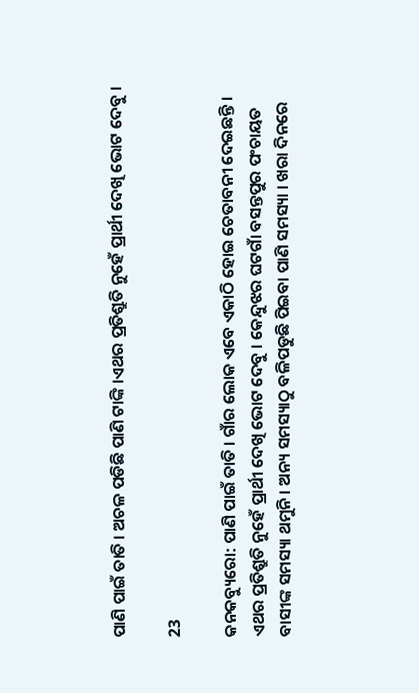ପାଣି ପାଇଁ ତାତି । ଅଚଳ ପଡିଛି ପାଣି ଟାଙ୍କି ।ଏଥର ପ୍ରତିଶ୍ରୁତି ନୁହେଁ ପ୍ରାର୍ଥୀ ଦେଖି ଭୋଟ ଦେବୁ ।

23

କନକବ୍ୟୁରୋ: ପାଣି ପାଇଁ ତାତି । ଗାଁର ଲୋକ ଏବେ ଏକାଠି ହୋଇ ଚେତାବନୀ ଦେଇଛନ୍ତି । ଏଥର ପ୍ରତିଶ୍ରୁତି ନୁହେଁ ପ୍ରାର୍ଥୀ ଦେଖି ଭୋଟ ଦେବୁ । କେନ୍ଦୁଝର ଘଟଗାଁ ବସନ୍ତପୁର ପଂଚାୟତ ବାସୀଙ୍କ ସମସ୍ୟା ଥମୁନି । ଅନ୍ୟ ସମସ୍ୟାଠୁ ବଳିପଡୁଛି ପିଇବା ପାଣି ସମସ୍ୟା । ଖରା ଦିନରେ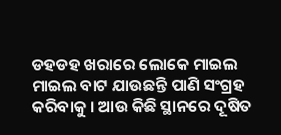ଡହଡହ ଖରାରେ ଲୋକେ ମାଇଲ ମାଇଲ ବାଟ ଯାଉଛନ୍ତି ପାଣି ସଂଗ୍ରହ କରିବାକୁ । ଆଉ କିଛି ସ୍ଥାନରେ ଦୂଷିତ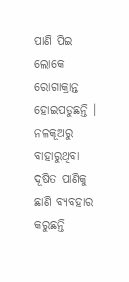ପାଣି ପିଇ ଲୋକେ ରୋଗାକ୍ରାନ୍ତ ହୋଇପଡୁଛନ୍ତି । ନଳକୂଅରୁ ବାହାରୁଥିବା ଦୂଷିତ ପାଣିକୁ ଛାଣି ବ୍ୟବହାର କରୁଛନ୍ତି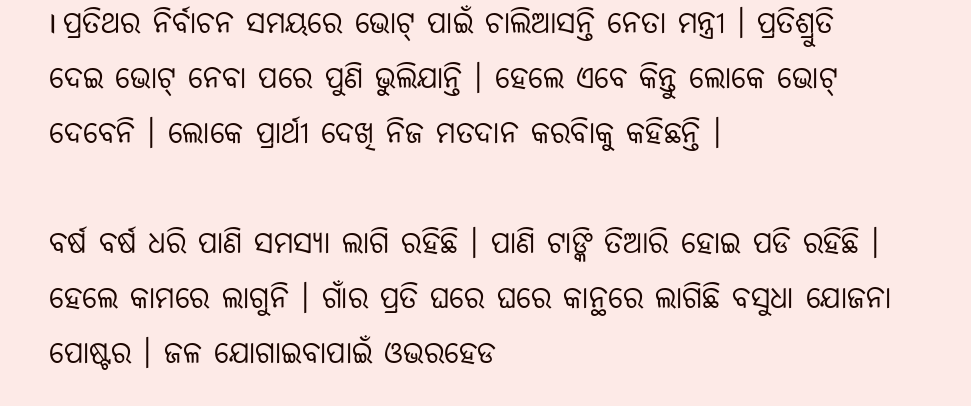। ପ୍ରତିଥର ନିର୍ବାଚନ ସମୟରେ ଭୋଟ୍ ପାଇଁ ଚାଲିଆସନ୍ତି ନେତା ମନ୍ତ୍ରୀ । ପ୍ରତିଶ୍ରୁତି ଦେଇ ଭୋଟ୍ ନେବା ପରେ ପୁଣି ଭୁଲିଯାନ୍ତି । ହେଲେ ଏବେ କିନ୍ତୁ ଲୋକେ ଭୋଟ୍ ଦେବେନି । ଲୋକେ ପ୍ରାର୍ଥୀ ଦେଖି ନିଜ ମତଦାନ କରବିାକୁ କହିଛନ୍ତି ।

ବର୍ଷ ବର୍ଷ ଧରି ପାଣି ସମସ୍ୟା ଲାଗି ରହିଛି । ପାଣି ଟାଙ୍କି ତିଆରି ହୋଇ ପଡି ରହିଛି । ହେଲେ କାମରେ ଲାଗୁନି । ଗାଁର ପ୍ରତି ଘରେ ଘରେ କାନ୍ଥରେ ଲାଗିଛି ବସୁଧା ଯୋଜନା ପୋଷ୍ଟର । ଜଳ ଯୋଗାଇବାପାଇଁ ଓଭରହେଡ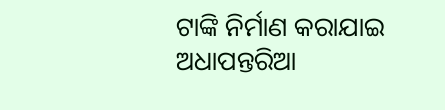ଟାଙ୍କି ନିର୍ମାଣ କରାଯାଇ ଅଧାପନ୍ତରିଆ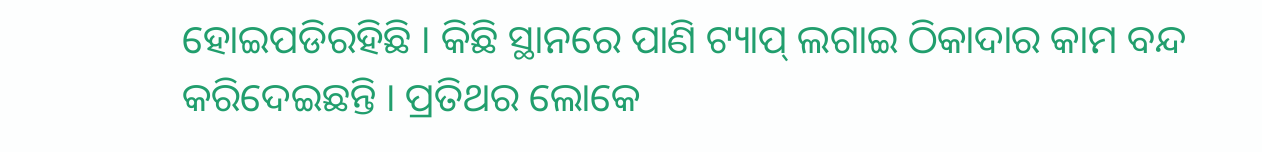ହୋଇପଡିରହିଛି । କିଛି ସ୍ଥାନରେ ପାଣି ଟ୍ୟାପ୍ ଲଗାଇ ଠିକାଦାର କାମ ବନ୍ଦ କରିଦେଇଛନ୍ତି । ପ୍ରତିଥର ଲୋକେ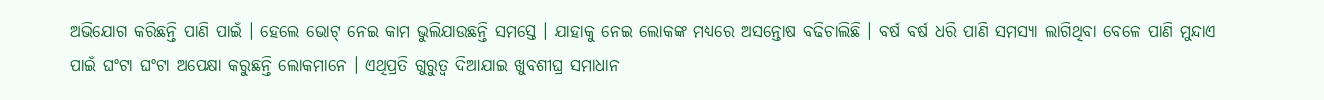ଅଭିଯୋଗ କରିଛନ୍ତି ପାଣି ପାଇଁ । ହେଲେ ଭୋଟ୍ ନେଇ କାମ ଭୁଲିଯାଉଛନ୍ତି ସମସ୍ତେ । ଯାହାକୁ ନେଇ ଲୋକଙ୍କ ମଧ୍ୟରେ ଅସନ୍ତୋଷ ବଢିଚାଲିଛି । ବର୍ଷ ବର୍ଷ ଧରି ପାଣି ସମସ୍ୟା ଲାଗିଥିବା ବେଳେ ପାଣି ମୁନ୍ଦାଏ ପାଇଁ ଘଂଟା ଘଂଟା ଅପେକ୍ଷା କରୁଛନ୍ତି ଲୋକମାନେ । ଏଥିପ୍ରତି ଗୁରୁତ୍ୱ ଦିଆଯାଇ ଖୁବଶୀଘ୍ର ସମାଧାନ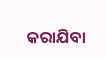କରାଯିବା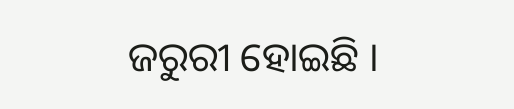ଜରୁରୀ ହୋଇଛି ।